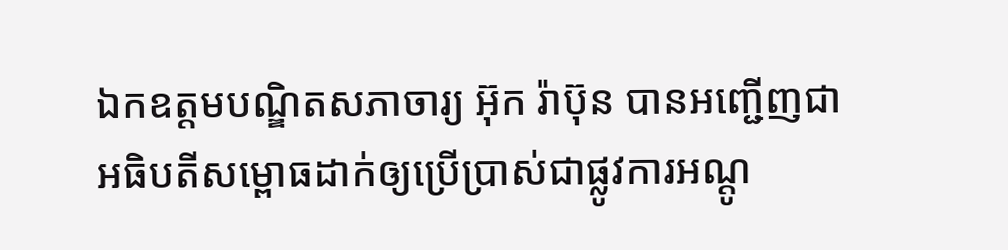ឯកឧត្ដមបណ្ឌិតសភាចារ្យ អ៊ុក រ៉ាប៊ុន បានអញ្ជើញជាអធិបតីសម្ពោធដាក់ឲ្យប្រើប្រាស់ជាផ្លូវការអណ្ដូ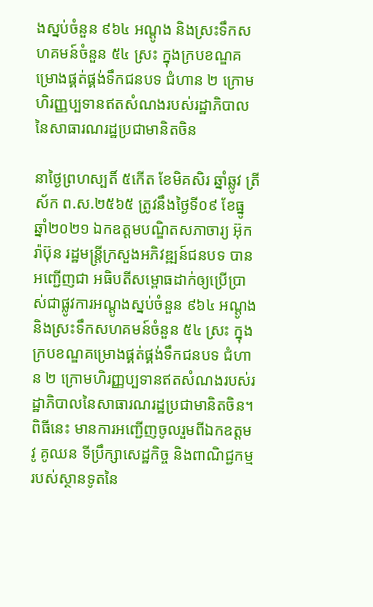ងស្នប់ចំនួន ៩៦៤ អណ្ដូង និងស្រះទឹកសហគមន៍ចំនួន ៥៤ ស្រះ ក្នុងក្របខណ្ឌគម្រោងផ្គត់ផ្គង់ទឹកជនបទ ជំហាន ២ ក្រោមហិរញ្ញប្បទានឥតសំណងរបស់រដ្ឋាភិបាលនៃសាធារណរដ្ឋប្រជាមានិតចិន

នាថ្ងៃព្រហស្បតិ៍ ៥កើត ខែមិគសិរ ឆ្នាំឆ្លូវ ត្រីស័ក ព.ស.២៥៦៥ ត្រូវនឹងថ្ងៃទី០៩ ខែធ្នូ ឆ្នាំ២០២១ ឯកឧត្ដមបណ្ឌិតសភាចារ្យ អ៊ុក រ៉ាប៊ុន រដ្ឋមន្រ្ដីក្រសួងអភិវឌ្ឍន៍ជនបទ បានអញ្ជើញជា អធិបតីសម្ពោធដាក់ឲ្យប្រើប្រាស់ជាផ្លូវការអណ្ដូងស្នប់ចំនួន ៩៦៤ អណ្ដូង និងស្រះទឹកសហគមន៍ចំនួន ៥៤ ស្រះ ក្នុងក្របខណ្ឌគម្រោងផ្គត់ផ្គង់ទឹកជនបទ ជំហាន ២ ក្រោមហិរញ្ញប្បទានឥតសំណងរបស់រដ្ឋាភិបាលនៃសាធារណរដ្ឋប្រជាមានិតចិន។
ពិធីនេះ មានការអញ្ជើញចូលរួមពីឯកឧត្ដម វូ គូឈន ទីប្រឹក្សាសេដ្ឋកិច្ច និងពាណិជ្ជកម្ម របស់ស្ថានទូតនៃ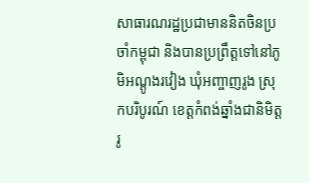សាធារណរដ្ឋប្រជាមាននិតចិនប្រចាំកម្ពុជា និងបានប្រព្រឹត្តទៅនៅភូមិអណ្ដូងរវៀង ឃុំអញ្ចាញរូង ស្រុកបរិបូរណ៍ ខេត្តកំពង់ឆ្នាំងជានិមិត្តរូ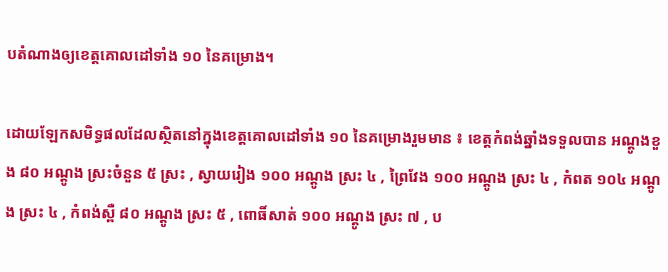បតំណាងឲ្យខេត្តគោលដៅទាំង ១០ នៃគម្រោង។

ដោយឡែកសមិទ្ធផលដែលស្ថិតនៅក្នុងខេត្តគោលដៅទាំង ១០ នៃគម្រោងរួមមាន ៖ ខេត្តកំពង់ឆ្នាំងទទួលបាន អណ្ដូងខួង ៨០ អណ្ដូង ស្រះចំនួន ៥ ស្រះ , ស្វាយរៀង ១០០ អណ្ដូង ស្រះ ៤ , ព្រៃវែង ១០០ អណ្ដូង ស្រះ ៤ , កំពត ១០៤ អណ្ដូង ស្រះ ៤ , កំពង់ស្ពឺ ៨០ អណ្ដូង ស្រះ ៥ , ពោធិ៍សាត់ ១០០ អណ្ដូង ស្រះ ៧ , ប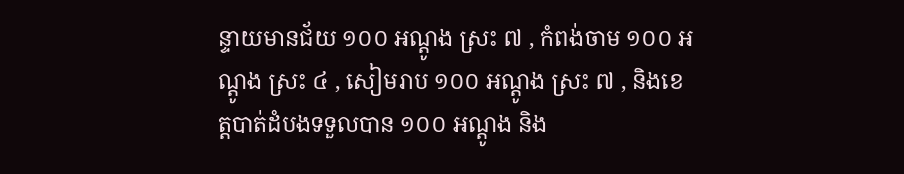ន្ទាយមានជ័យ ១០០ អណ្ដូង ស្រះ ៧ , កំពង់ចាម ១០០ អណ្ដូង ស្រះ ៤ , សៀមរាប ១០០ អណ្ដូង ស្រះ ៧ , និងខេត្តបាត់ដំបងទទួលបាន ១០០ អណ្ដូង និង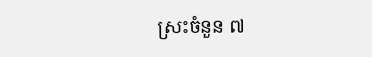ស្រះចំនួន ៧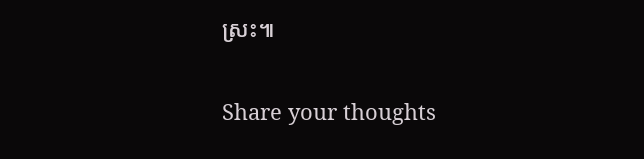ស្រះ៕

Share your thoughts